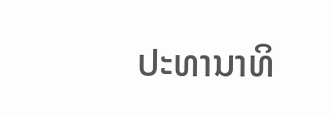ປະທານາທິ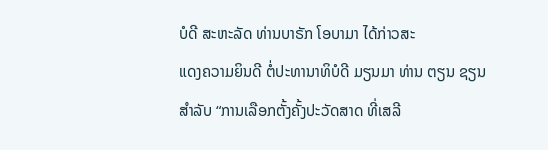ບໍດີ ສະຫະລັດ ທ່ານບາຣັກ ໂອບາມາ ໄດ້ກ່າວສະ
ແດງຄວາມຍິນດີ ຕໍ່ປະທານາທິບໍດີ ມຽນມາ ທ່ານ ຕຽນ ຊຽນ
ສຳລັບ “ການເລືອກຕັ້ງຄັ້ງປະວັດສາດ ທີ່ເສລີ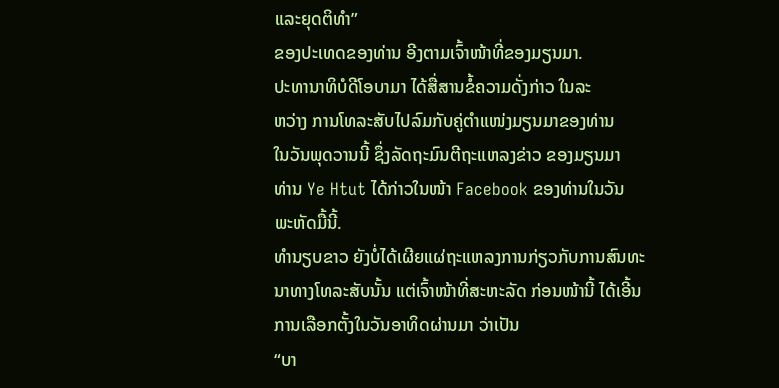ແລະຍຸດຕິທຳ”
ຂອງປະເທດຂອງທ່ານ ອີງຕາມເຈົ້າໜ້າທີ່ຂອງມຽນມາ.
ປະທານາທິບໍດີໂອບາມາ ໄດ້ສື່ສານຂໍ້ຄວາມດັ່ງກ່າວ ໃນລະ
ຫວ່າງ ການໂທລະສັບໄປລົມກັບຄູ່ຕຳແໜ່ງມຽນມາຂອງທ່ານ
ໃນວັນພຸດວານນີ້ ຊຶ່ງລັດຖະມົນຕີຖະແຫລງຂ່າວ ຂອງມຽນມາ
ທ່ານ Ye Htut ໄດ້ກ່າວໃນໜ້າ Facebook ຂອງທ່ານໃນວັນ
ພະຫັດມື້ນີ້.
ທຳນຽບຂາວ ຍັງບໍ່ໄດ້ເຜີຍແຜ່ຖະແຫລງການກ່ຽວກັບການສົນທະນາທາງໂທລະສັບນັ້ນ ແຕ່ເຈົ້າໜ້າທີ່ສະຫະລັດ ກ່ອນໜ້ານີ້ ໄດ້ເອີ້ນການເລືອກຕັ້ງໃນວັນອາທິດຜ່ານມາ ວ່າເປັນ
“ບາ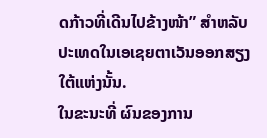ດກ້າວທີ່ເດີນໄປຂ້າງໜ້າ” ສຳຫລັບປະເທດໃນເອເຊຍຕາເວັນອອກສຽງໃຕ້ແຫ່ງນັ້ນ.
ໃນຂະນະທີ່ ຜົນຂອງການ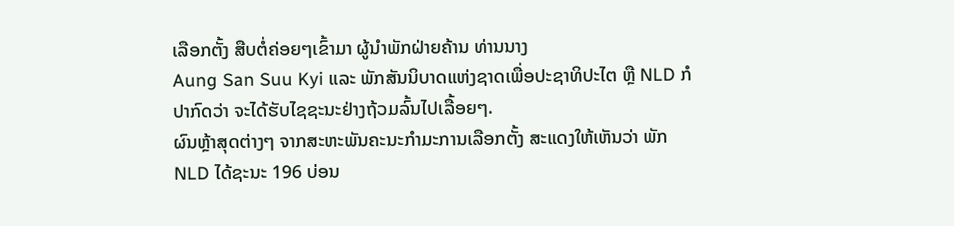ເລືອກຕັ້ງ ສືບຕໍ່ຄ່ອຍໆເຂົ້າມາ ຜູ້ນຳພັກຝ່າຍຄ້ານ ທ່ານນາງ
Aung San Suu Kyi ແລະ ພັກສັນນິບາດແຫ່ງຊາດເພື່ອປະຊາທິປະໄຕ ຫຼື NLD ກໍ
ປາກົດວ່າ ຈະໄດ້ຮັບໄຊຊະນະຢ່າງຖ້ວມລົ້ນໄປເລື້ອຍໆ.
ຜົນຫຼ້າສຸດຕ່າງໆ ຈາກສະຫະພັນຄະນະກຳມະການເລືອກຕັ້ງ ສະແດງໃຫ້ເຫັນວ່າ ພັກ
NLD ໄດ້ຊະນະ 196 ບ່ອນ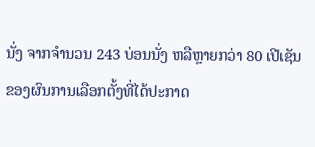ນັ່ງ ຈາກຈຳນວນ 243 ບ່ອນນັ່ງ ຫລືຫຼາຍກວ່າ 80 ເປີເຊັນ
ຂອງຜົນການເລືອກຕັ້ງທີ່ໄດ້ປະກາດ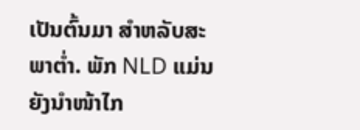ເປັນຕົ້ນມາ ສຳຫລັບສະພາຕໍ່າ. ພັກ NLD ແມ່ນ
ຍັງນຳໜ້າໄກ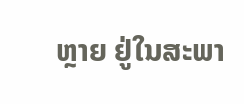ຫຼາຍ ຢູ່ໃນສະພາ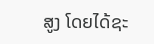ສູງ ໂດຍໄດ້ຊະ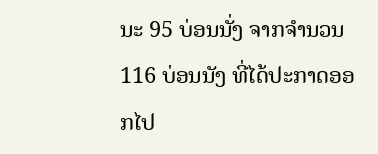ນະ 95 ບ່ອນນັ່ງ ຈາກຈຳນວນ 116 ບ່ອນນັງ ທີ່ໄດ້ປະກາດອອກໄປ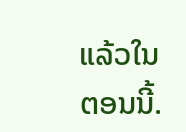ແລ້ວໃນຕອນນີ້.